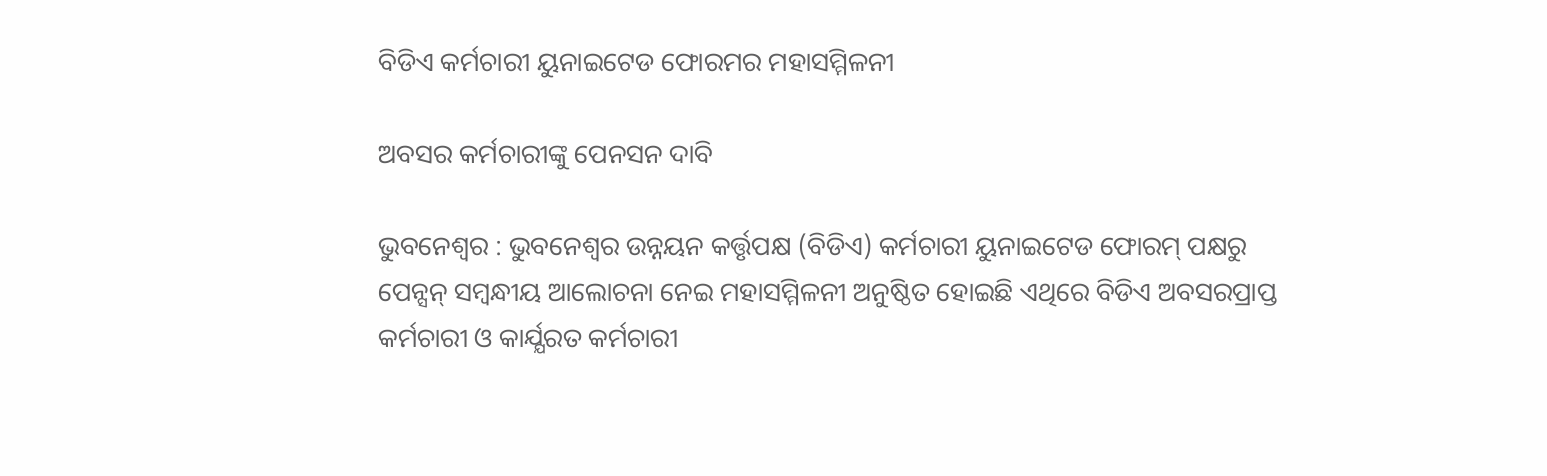ବିଡିଏ କର୍ମଚାରୀ ୟୁନାଇଟେଡ ଫୋରମର ମହାସମ୍ମିଳନୀ

ଅବସର କର୍ମଚାରୀଙ୍କୁ ପେନସନ ଦାବି

ଭୁବନେଶ୍ୱର : ଭୁବନେଶ୍ୱର ଉନ୍ନୟନ କର୍ତ୍ତୃପକ୍ଷ (ବିଡିଏ) କର୍ମଚାରୀ ୟୁନାଇଟେଡ ଫୋରମ୍ ପକ୍ଷରୁ ପେନ୍ସନ୍ ସମ୍ବନ୍ଧୀୟ ଆଲୋଚନା ନେଇ ମହାସମ୍ମିଳନୀ ଅନୁଷ୍ଠିତ ହୋଇଛି ଏଥିରେ ବିଡିଏ ଅବସରପ୍ରାପ୍ତ କର୍ମଚାରୀ ଓ କାର୍ଯ୍ଯରତ କର୍ମଚାରୀ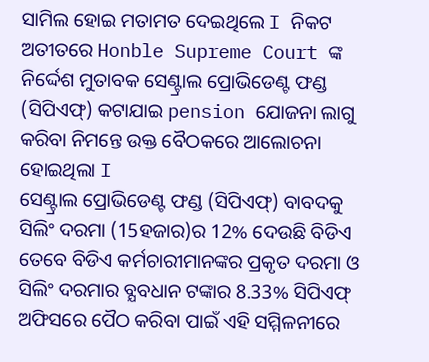ସାମିଲ ହୋଇ ମତାମତ ଦେଇଥିଲେ I ନିକଟ ଅତୀତରେ Honble Supreme Court ଙ୍କ ନିର୍ଦ୍ଦେଶ ମୁତାବକ ସେଣ୍ଟ୍ରାଲ ପ୍ରୋଭିଡେଣ୍ଟ ଫଣ୍ଡ (ସିପିଏଫ୍) କଟାଯାଇ pension ଯୋଜନା ଲାଗୁ କରିବା ନିମନ୍ତେ ଉକ୍ତ ବୈଠକରେ ଆଲୋଚନା ହୋଇଥିଲା I
ସେଣ୍ଟ୍ରାଲ ପ୍ରୋଭିଡେଣ୍ଟ ଫଣ୍ଡ (ସିପିଏଫ୍) ବାବଦକୁ ସିଲିଂ ଦରମା (15ହଜାର)ର 12% ଦେଉଛି ବିଡିଏ ତେବେ ବିଡିଏ କର୍ମଚାରୀମାନଙ୍କର ପ୍ରକୃତ ଦରମା ଓ ସିଲିଂ ଦରମାର ବ୍ଯବଧାନ ଟଙ୍କାର 8.33% ସିପିଏଫ୍ ଅଫିସରେ ପୈଠ କରିବା ପାଇଁ ଏହି ସମ୍ମିଳନୀରେ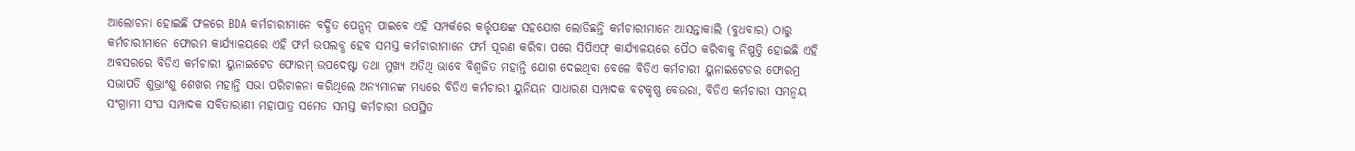ଆଲୋଚନା ହୋଇଛି ଫଳରେ BDA କର୍ମଚାରୀମାନେ ବର୍ଦ୍ଧିତ ପେନ୍ସନ୍ ପାଇବେ ଏହି ସମ୍ପର୍କରେ କର୍ତ୍ତୃପକ୍ଷଙ୍କ ସହଯୋଗ ଲୋଡିଛନ୍ତି କର୍ମଚାରୀମାନେ ଆସନ୍ତାକାଲି (ବୁଧବାର) ଠାରୁ କର୍ମଚାରୀମାନେ ଫୋରମ କାର୍ଯ୍ଯାଳୟରେ ଏହି ଫର୍ମ ଉପଲବ୍ଧ ହେବ ସମସ୍ତ କର୍ମଚାରୀମାନେ ଫର୍ମ ପୂରଣ କରିବା ପରେ ସିପିଏଫ୍ କାର୍ଯ୍ଯାଳୟରେ ପୈଠ କରିବାକୁ ନିଷ୍ପତ୍ତି ହୋଇଛି ଏହି ଅବସରରେ ବିଡିଏ କର୍ମଚାରୀ ୟୁନାଇଟେଡ ଫୋରମ୍ ଉପଦେଷ୍ଟା ତଥା ମୁଖ୍ଯ ଅତିଥି ଭାବେ ବିଶ୍ୱଜିତ ମହାନ୍ତି ଯୋଗ ଦେଇଥିବା ବେଳେ ବିଡିଏ କର୍ମଚାରୀ ୟୁନାଇଟେଡର ଫୋରମ୍ର ସଭାପତି ଶୁଭ୍ରାଂଶୁ ଶେଖର ମହାନ୍ତି ସଭା ପରିଚାଳନା କରିଥିଲେ ଅନ୍ଯମାନଙ୍କ ମଧ୍ୟରେ ବିଡିଏ କର୍ମଚାରୀ ୟୁନିୟନ ସାଧାରଣ ସମ୍ପାଦକ ବଟକୃଷ୍ଣ ବେଉରା, ବିଡିଏ କର୍ମଚାରୀ ସମନ୍ବୟ ସଂଗ୍ରାମୀ ସଂଘ ସମ୍ପାଦକ ସବିତାରାଣୀ ମହାପାତ୍ର ସମେତ ସମସ୍ତ କର୍ମଚାରୀ ଉପସ୍ଥିତ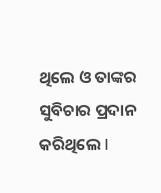ଥିଲେ ଓ ତାଙ୍କର ସୁବିଚାର ପ୍ରଦାନ କରିଥିଲେ I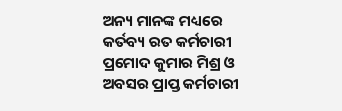ଅନ୍ୟ ମାନଙ୍କ ମଧ୍ୟରେ କର୍ତବ୍ୟ ରତ କର୍ମଚାରୀ ପ୍ରମୋଦ କୁମାର ମିଶ୍ର ଓ ଅବସର ପ୍ରାପ୍ତ କର୍ମଚାରୀ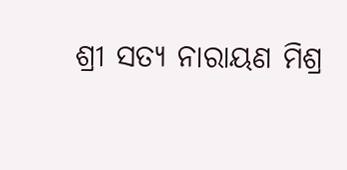ଶ୍ରୀ ସତ୍ୟ ନାରାୟଣ ମିଶ୍ର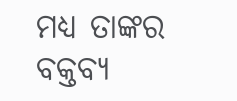ମଧ୍ୟ ତାଙ୍କର ବକ୍ତବ୍ୟ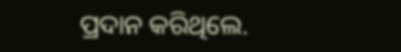ପ୍ରଦାନ କରିଥିଲେ.